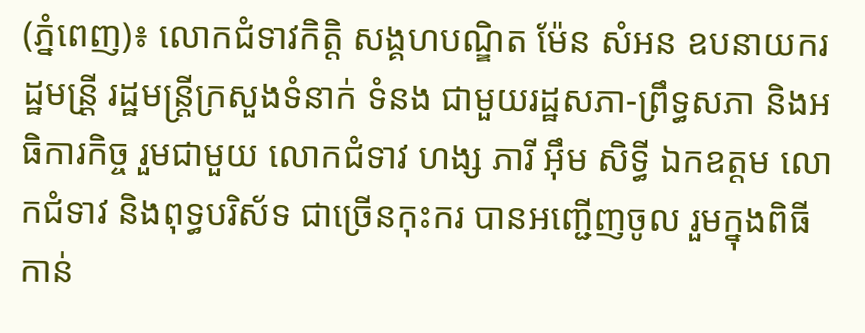(ភ្នំពេញ)៖ លោកជំទាវកិត្តិ សង្គហបណ្ឌិត ម៉ែន សំអន ឧបនាយករដ្ឋមន្រី្ត រដ្ឋមន្រ្តីក្រសួងទំនាក់ ទំនង ជាមួយរដ្ឋសភា-ព្រឹទ្ធសភា និងអធិការកិច្ច រួមជាមួយ លោកជំទាវ ហង្ស ភារី អ៊ឹម សិទ្ធី ឯកឧត្តម លោកជំទាវ និងពុទ្ធបរិស័ទ ជាច្រើនកុះករ បានអញ្ជើញចូល រួមក្នុងពិធី កាន់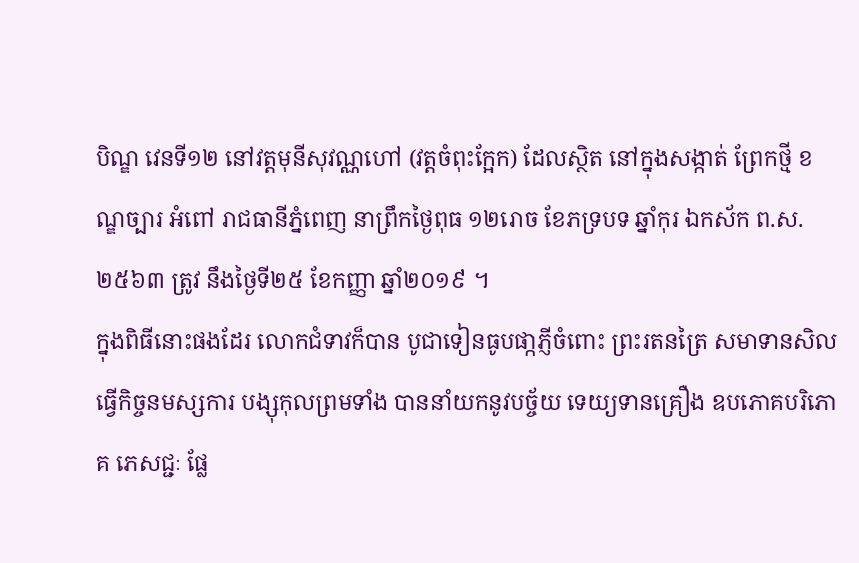បិណ្ឌ វេនទី១២ នៅវត្តមុនីសុវណ្ណហៅ (វត្តចំពុះក្អែក) ដែលស្ថិត នៅក្នុងសង្កាត់ ព្រែកថ្មី ខណ្ឌច្បារ អំពៅ រាជធានីភ្នំពេញ នាព្រឹកថ្ងៃពុធ ១២រោច ខែភទ្របទ ឆ្នាំកុរ ឯកស័ក ព.ស.២៥៦៣ ត្រូវ នឹងថ្ងៃទី២៥ ខែកញ្ញា ឆ្នាំ២០១៩ ។
ក្នុងពិធីនោះផងដែរ លោកជំទាវក៏បាន បូជាទៀនធូបផា្កភ្ញីចំពោះ ព្រះរតនត្រៃ សមាទានសិល ធ្វើកិច្ចនមស្សការ បង្សុកុលព្រមទាំង បាននាំយកនូវបច្ច័យ ទេយ្យទានគ្រឿង ឧបភោគបរិភោគ ភេសជ្ជៈ ផ្លែ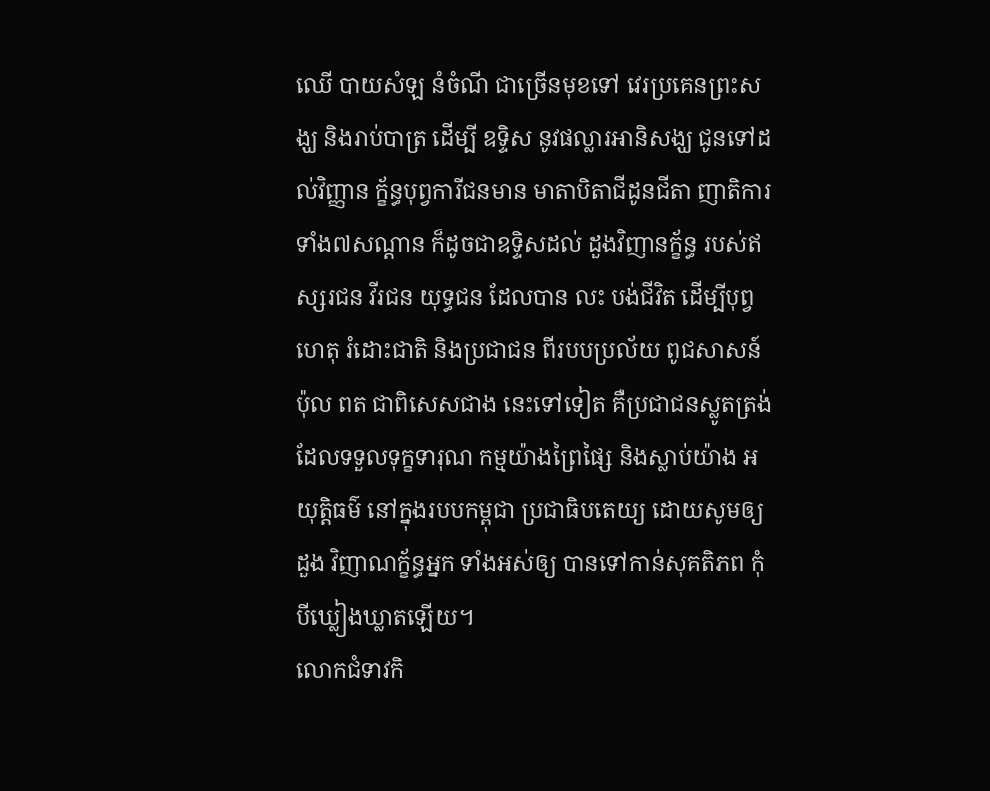ឈើ បាយសំឡ នំចំណី ជាច្រើនមុខទៅ វេរប្រគេនព្រះសង្ឃ និងរាប់បាត្រ ដើម្បី ឧទ្ទិស នូវផល្លារអានិសង្ឃ ជូនទៅដល់វិញ្ញាន ក្ខ័ន្ធបុព្វការីជនមាន មាតាបិតាជីដូនជីតា ញាតិការ ទាំង៧សណ្ដាន ក៏ដូចជាឧទ្ទិសដល់ ដួងវិញានក្ខ័ន្ធ របស់ឥស្សរជន វីរជន យុទ្ធជន ដែលបាន លះ បង់ជីវិត ដើម្បីបុព្វហេតុ រំដោះជាតិ និងប្រជាជន ពីរបបប្រល័យ ពូជសាសន៍ ប៉ុល ពត ជាពិសេសជាង នេះទៅទៀត គឺប្រជាជនស្លូតត្រង់ ដែលទទួលទុក្ខទារុណ កម្មយ៉ាងព្រៃផ្សៃ និងស្លាប់យ៉ាង អយុត្តិធម៌ នៅក្នុងរបបកម្ពុជា ប្រជាធិបតេយ្យ ដោយសូមឲ្យដួង វិញាណក្ខ័ន្ធអ្នក ទាំងអស់ឲ្យ បានទៅកាន់សុគតិភព កុំបីឃ្លៀងឃ្លាតឡើយ។
លោកជំទាវកិ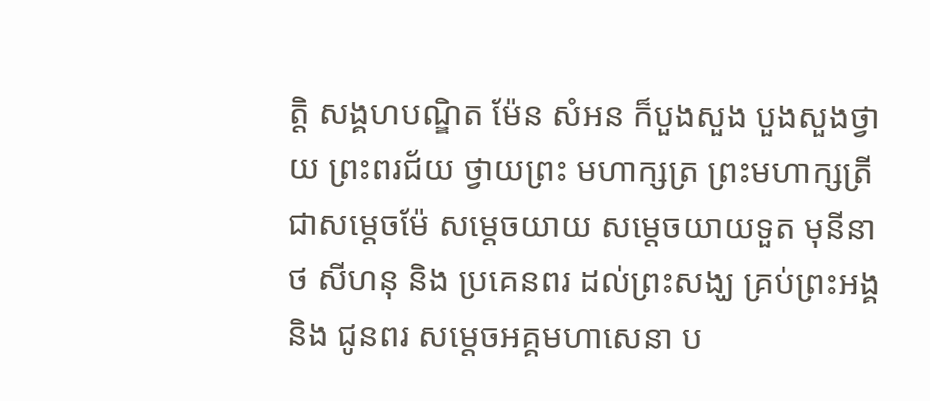ត្តិ សង្គហបណ្ឌិត ម៉ែន សំអន ក៏បួងសួង បួងសួងថ្វាយ ព្រះពរជ័យ ថ្វាយព្រះ មហាក្សត្រ ព្រះមហាក្សត្រី ជាសម្តេចម៉ែ សម្តេចយាយ សម្តេចយាយទួត មុនីនាថ សីហនុ និង ប្រគេនពរ ដល់ព្រះសង្ឃ គ្រប់ព្រះអង្គ និង ជូនពរ សម្តេចអគ្គមហាសេនា ប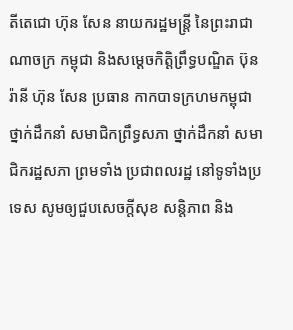តីតេជោ ហ៊ុន សែន នាយករដ្ឋមន្រ្តី នៃព្រះរាជាណាចក្រ កម្ពុជា និងសម្តេចកិត្តិព្រឹទ្ធបណ្ឌិត ប៊ុន រ៉ានី ហ៊ុន សែន ប្រធាន កាកបាទក្រហមកម្ពុជា ថ្នាក់ដឹកនាំ សមាជិកព្រឹទ្ធសភា ថ្នាក់ដឹកនាំ សមាជិករដ្ឋសភា ព្រមទាំង ប្រជាពលរដ្ឋ នៅទូទាំងប្រទេស សូមឲ្យជួបសេចក្តីសុខ សន្តិភាព និង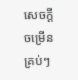សេចក្តី ចម្រើនគ្រប់ៗ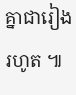គ្នាជារៀងរហូត ៕